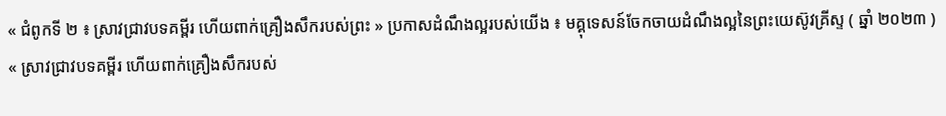« ជំពូកទី ២ ៖ ស្រាវជ្រាវបទគម្ពីរ ហើយពាក់គ្រឿងសឹករបស់ព្រះ » ប្រកាសដំណឹងល្អរបស់យើង ៖ មគ្គុទេសន៍ចែកចាយដំណឹងល្អនៃព្រះយេស៊ូវគ្រីស្ទ ( ឆ្នាំ ២០២៣ )
« ស្រាវជ្រាវបទគម្ពីរ ហើយពាក់គ្រឿងសឹករបស់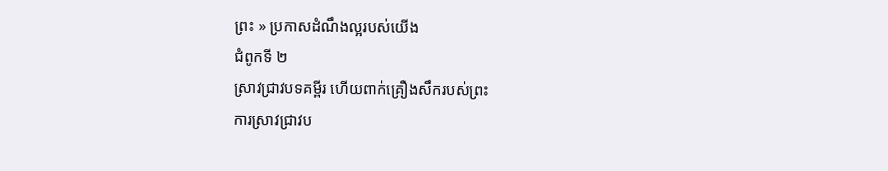ព្រះ » ប្រកាសដំណឹងល្អរបស់យើង
ជំពូកទី ២
ស្រាវជ្រាវបទគម្ពីរ ហើយពាក់គ្រឿងសឹករបស់ព្រះ
ការស្រាវជ្រាវប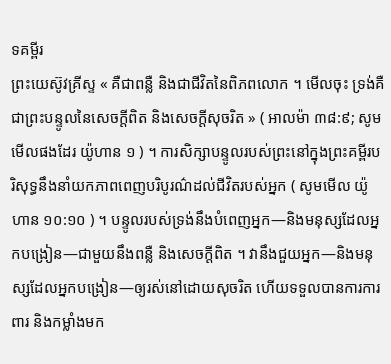ទគម្ពីរ
ព្រះយេស៊ូវគ្រីស្ទ « គឺជាពន្លឺ និងជាជីវិតនៃពិភពលោក ។ មើលចុះ ទ្រង់គឺជាព្រះបន្ទូលនៃសេចក្ដីពិត និងសេចក្ដីសុចរិត » ( អាលម៉ា ៣៨:៩; សូមមើលផងដែរ យ៉ូហាន ១ ) ។ ការសិក្សាបន្ទូលរបស់ព្រះនៅក្នុងព្រះគម្ពីរបរិសុទ្ធនឹងនាំយកភាពពេញបរិបូរណ៌ដល់ជីវិតរបស់អ្នក ( សូមមើល យ៉ូហាន ១០:១០ ) ។ បន្ទូលរបស់ទ្រង់នឹងបំពេញអ្នក—និងមនុស្សដែលអ្នកបង្រៀន—ជាមួយនឹងពន្លឺ និងសេចក្ដីពិត ។ វានឹងជួយអ្នក—និងមនុស្សដែលអ្នកបង្រៀន—ឲ្យរស់នៅដោយសុចរិត ហើយទទួលបានការការពារ និងកម្លាំងមក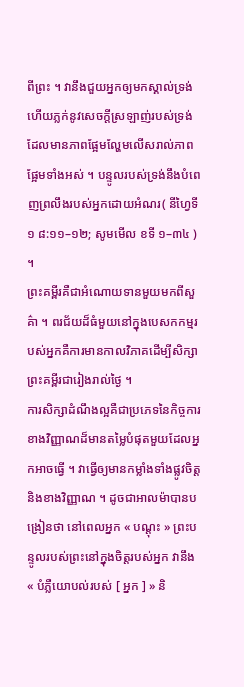ពីព្រះ ។ វានឹងជួយអ្នកឲ្យមកស្គាល់ទ្រង់ ហើយភ្លក់នូវសេចក្ដីស្រឡាញ់របស់ទ្រង់ ដែលមានភាពផ្អែមល្ហែមលើសរាល់ភាពផ្អែមទាំងអស់ ។ បន្ទូលរបស់ទ្រង់នឹងបំពេញព្រលឹងរបស់អ្នកដោយអំណរ( នីហ្វៃទី ១ ៨:១១–១២; សូមមើល ខទី ១–៣៤ ) ។
ព្រះគម្ពីរគឺជាអំណោយទានមួយមកពីសួគ៌ា ។ ពរជ័យដ៏ធំមួយនៅក្នុងបេសកកម្មរបស់អ្នកគឺការមានកាលវិភាគដើម្បីសិក្សាព្រះគម្ពីរជារៀងរាល់ថ្ងៃ ។
ការសិក្សាដំណឹងល្អគឺជាប្រភេទនៃកិច្ចការខាងវិញ្ញាណដ៏មានតម្លៃបំផុតមួយដែលអ្នកអាចធ្វើ ។ វាធ្វើឲ្យមានកម្លាំងទាំងផ្លូវចិត្ត និងខាងវិញ្ញាណ ។ ដូចជាអាលម៉ាបានបង្រៀនថា នៅពេលអ្នក « បណ្ដុះ » ព្រះបន្ទូលរបស់ព្រះនៅក្នុងចិត្តរបស់អ្នក វានឹង « បំភ្លឺយោបល់របស់ [ អ្នក ] » និ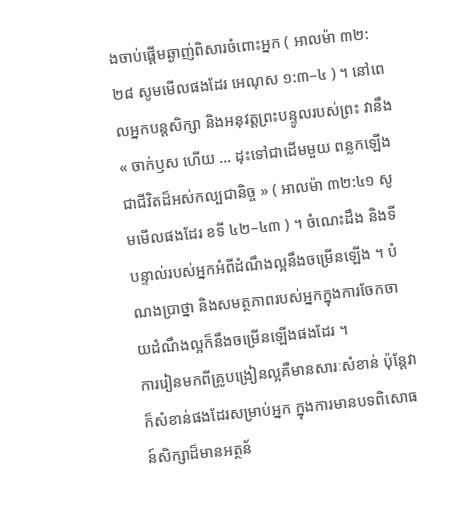ងចាប់ផ្ដើមឆ្ងាញ់ពិសារចំពោះអ្នក ( អាលម៉ា ៣២:២៨ សូមមើលផងដែរ អេណុស ១:៣–៤ ) ។ នៅពេលអ្នកបន្ដសិក្សា និងអនុវត្តព្រះបន្ទូលរបស់ព្រះ វានឹង « ចាក់ឫស ហើយ … ដុះទៅជាដើមមួយ ពន្លកឡើងជាជីវិតដ៏អស់កល្បជានិច្ច » ( អាលម៉ា ៣២:៤១ សូមមើលផងដែរ ខទី ៤២–៤៣ ) ។ ចំណេះដឹង និងទីបន្ទាល់របស់អ្នកអំពីដំណឹងល្អនឹងចម្រើនឡើង ។ បំណងប្រាថ្នា និងសមត្ថភាពរបស់អ្នកក្នុងការចែកចាយដំណឹងល្អក៏នឹងចម្រើនឡើងផងដែរ ។
ការរៀនមកពីគ្រូបង្រៀនល្អគឺមានសារៈសំខាន់ ប៉ុន្តែវាក៏សំខាន់ផងដែរសម្រាប់អ្នក ក្នុងការមានបទពិសោធន៍សិក្សាដ៏មានអត្ថន័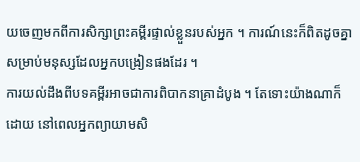យចេញមកពីការសិក្សាព្រះគម្ពីរផ្ទាល់ខ្លួនរបស់អ្នក ។ ការណ៍នេះក៏ពិតដូចគ្នាសម្រាប់មនុស្សដែលអ្នកបង្រៀនផងដែរ ។
ការយល់ដឹងពីបទគម្ពីរអាចជាការពិបាកនាគ្រាដំបូង ។ តែទោះយ៉ាងណាក៏ដោយ នៅពេលអ្នកព្យាយាមសិ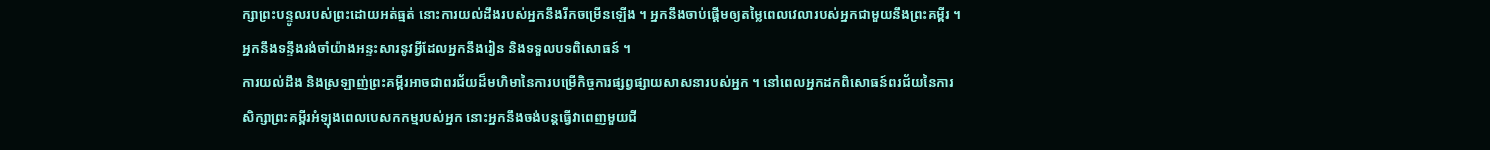ក្សាព្រះបន្ទូលរបស់ព្រះដោយអត់ធ្មត់ នោះការយល់ដឹងរបស់អ្នកនឹងរីកចម្រើនឡើង ។ អ្នកនឹងចាប់ផ្ដើមឲ្យតម្លៃពេលវេលារបស់អ្នកជាមួយនឹងព្រះគម្ពីរ ។ អ្នកនឹងទន្ទឹងរង់ចាំយ៉ាងអន្ទះសារនូវអ្វីដែលអ្នកនឹងរៀន និងទទួលបទពិសោធន៍ ។
ការយល់ដឹង និងស្រឡាញ់ព្រះគម្ពីរអាចជាពរជ័យដ៏មហិមានៃការបម្រើកិច្ចការផ្សព្វផ្សាយសាសនារបស់អ្នក ។ នៅពេលអ្នកដកពិសោធន៍ពរជ័យនៃការសិក្សាព្រះគម្ពីរអំឡុងពេលបេសកកម្មរបស់អ្នក នោះអ្នកនឹងចង់បន្តធ្វើវាពេញមួយជី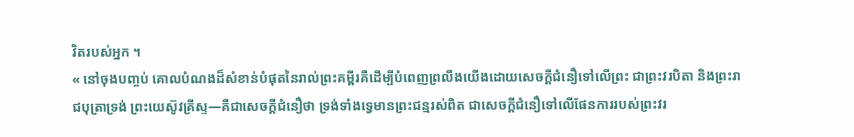វិតរបស់អ្នក ។
« នៅចុងបញ្ចប់ គោលបំណងដ៏សំខាន់បំផុតនៃរាល់ព្រះគម្ពីរគឺដើម្បីបំពេញព្រលឹងយើងដោយសេចក្ដីជំនឿទៅលើព្រះ ជាព្រះវរបិតា និងព្រះរាជបុត្រាទ្រង់ ព្រះយេស៊ូវគ្រីស្ទ—គឺជាសេចក្ដីជំនឿថា ទ្រង់ទាំងទ្វេមានព្រះជន្មរស់ពិត ជាសេចក្ដីជំនឿទៅលើផែនការរបស់ព្រះវរ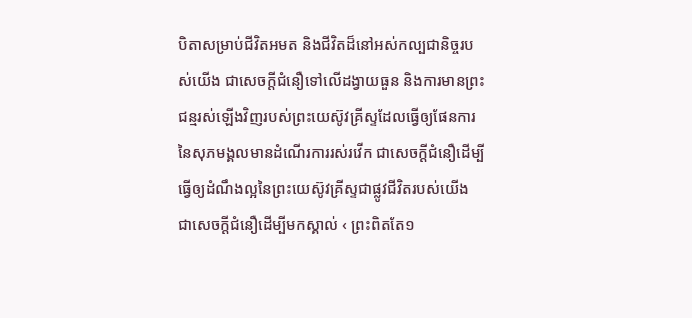បិតាសម្រាប់ជីវិតអមត និងជីវិតដ៏នៅអស់កល្បជានិច្ចរបស់យើង ជាសេចក្ដីជំនឿទៅលើដង្វាយធួន និងការមានព្រះជន្មរស់ឡើងវិញរបស់ព្រះយេស៊ូវគ្រីស្ទដែលធ្វើឲ្យផែនការនៃសុភមង្គលមានដំណើរការរស់រវើក ជាសេចក្ដីជំនឿដើម្បីធ្វើឲ្យដំណឹងល្អនៃព្រះយេស៊ូវគ្រីស្ទជាផ្លូវជីវិតរបស់យើង ជាសេចក្ដីជំនឿដើម្បីមកស្គាល់ ‹ ព្រះពិតតែ១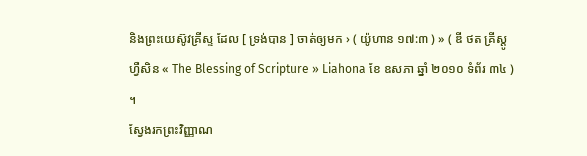និងព្រះយេស៊ូវគ្រីស្ទ ដែល [ ទ្រង់បាន ] ចាត់ឲ្យមក › ( យ៉ូហាន ១៧:៣ ) » ( ឌី ថត គ្រីស្តូហ្វឺសិន « The Blessing of Scripture » Liahona ខែ ឧសភា ឆ្នាំ ២០១០ ទំព័រ ៣៤ ) ។
ស្វែងរកព្រះវិញ្ញាណ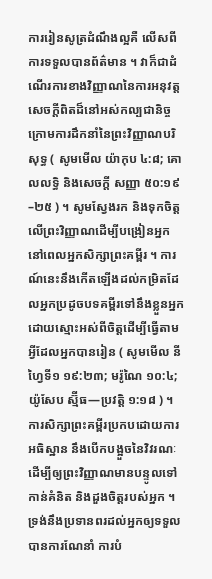ការរៀនសូត្រដំណឹងល្អគឺ លើសពីការទទួលបានព័ត៌មាន ។ វាក៏ជាដំណើរការខាងវិញ្ញាណនៃការអនុវត្តសេចក្ដីពិតដ៏នៅអស់កល្បជានិច្ចក្រោមការដឹកនាំនៃព្រះវិញ្ញាណបរិសុទ្ធ ( សូមមើល យ៉ាកុប ៤:៨; គោលលទ្ធិ និងសេចក្តី សញ្ញា ៥០:១៩–២៥ ) ។ សូមស្វែងរក និងទុកចិត្តលើព្រះវិញ្ញាណដើម្បីបង្រៀនអ្នក នៅពេលអ្នកសិក្សាព្រះគម្ពីរ ។ ការណ៍នេះនឹងកើតឡើងដល់កម្រិតដែលអ្នកប្រដូចបទគម្ពីរទៅនឹងខ្លួនអ្នកដោយស្មោះអស់ពីចិត្តដើម្បីធ្វើតាមអ្វីដែលអ្នកបានរៀន ( សូមមើល នីហ្វៃទី១ ១៩:២៣; មរ៉ូណៃ ១០:៤; យ៉ូសែប ស្ម៊ីធ—ប្រវត្តិ ១:១៨ ) ។
ការសិក្សាព្រះគម្ពីរប្រកបដោយការអធិស្ឋាន នឹងបើកបង្អួចនៃវិវរណៈដើម្បីឲ្យព្រះវិញ្ញាណមានបន្ទូលទៅកាន់គំនិត និងដួងចិត្តរបស់អ្នក ។ ទ្រង់នឹងប្រទានពរដល់អ្នកឲ្យទទួលបានការណែនាំ ការបំ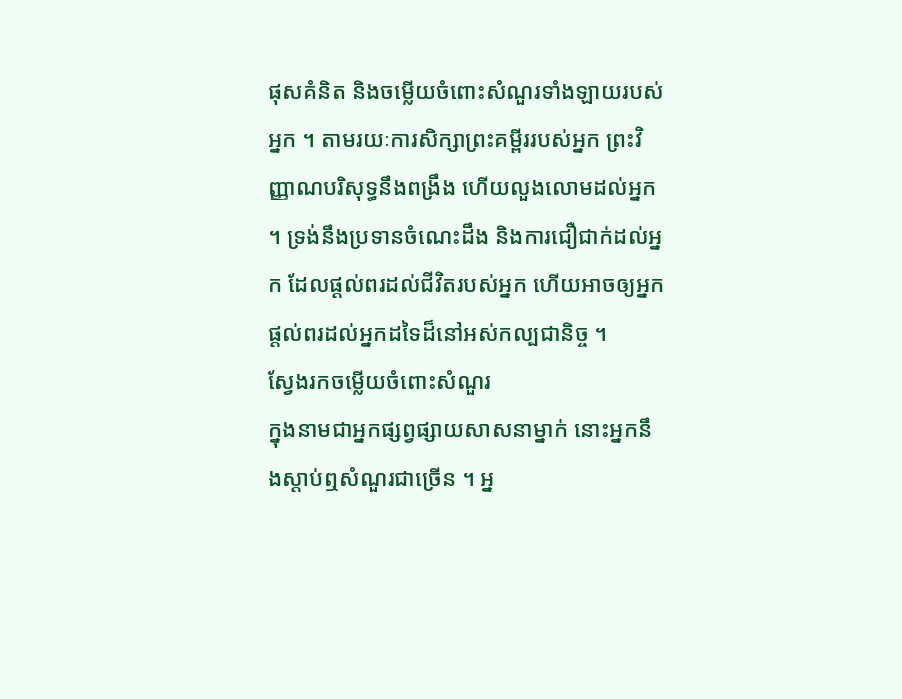ផុសគំនិត និងចម្លើយចំពោះសំណួរទាំងឡាយរបស់អ្នក ។ តាមរយៈការសិក្សាព្រះគម្ពីររបស់អ្នក ព្រះវិញ្ញាណបរិសុទ្ធនឹងពង្រឹង ហើយលួងលោមដល់អ្នក ។ ទ្រង់នឹងប្រទានចំណេះដឹង និងការជឿជាក់ដល់អ្នក ដែលផ្ដល់ពរដល់ជីវិតរបស់អ្នក ហើយអាចឲ្យអ្នកផ្ដល់ពរដល់អ្នកដទៃដ៏នៅអស់កល្បជានិច្ច ។
ស្វែងរកចម្លើយចំពោះសំណួរ
ក្នុងនាមជាអ្នកផ្សព្វផ្សាយសាសនាម្នាក់ នោះអ្នកនឹងស្ដាប់ឮសំណួរជាច្រើន ។ អ្ន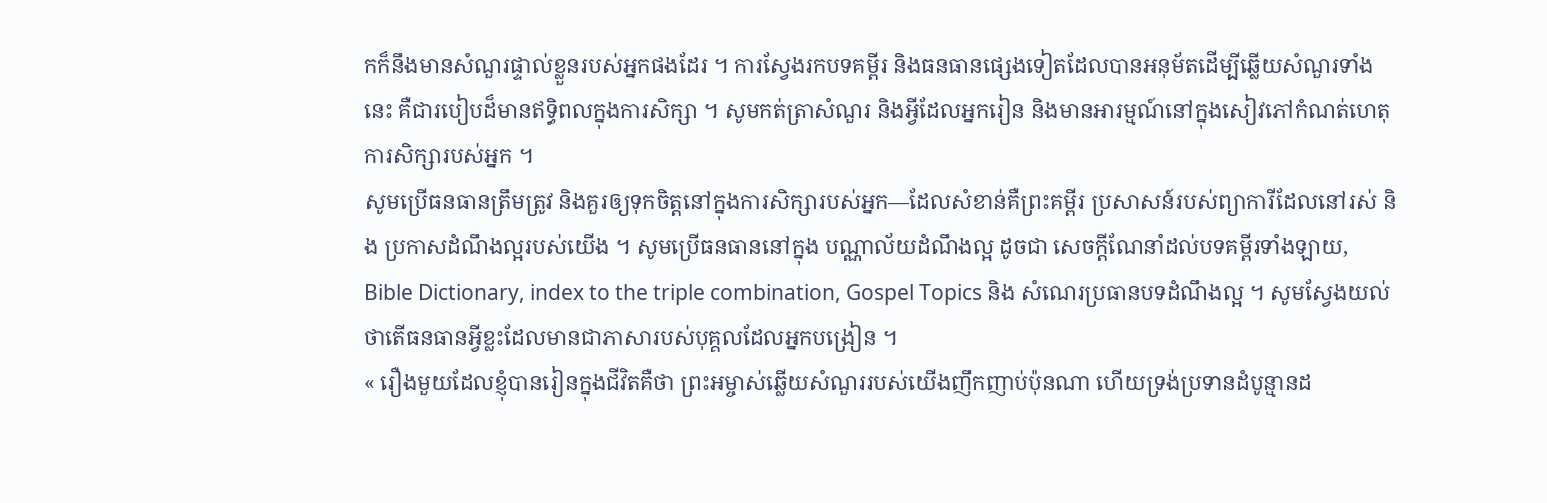កក៏នឹងមានសំណួរផ្ទាល់ខ្លួនរបស់អ្នកផងដែរ ។ ការស្វែងរកបទគម្ពីរ និងធនធានផ្សេងទៀតដែលបានអនុម័តដើម្បីឆ្លើយសំណួរទាំងនេះ គឺជារបៀបដ៏មានឥទ្ធិពលក្នុងការសិក្សា ។ សូមកត់ត្រាសំណួរ និងអ្វីដែលអ្នករៀន និងមានអារម្មណ៍នៅក្នុងសៀវភៅកំណត់ហេតុការសិក្សារបស់អ្នក ។
សូមប្រើធនធានត្រឹមត្រូវ និងគួរឲ្យទុកចិត្តនៅក្នុងការសិក្សារបស់អ្នក—ដែលសំខាន់គឺព្រះគម្ពីរ ប្រសាសន៍របស់ព្យាការីដែលនៅរស់ និង ប្រកាសដំណឹងល្អរបស់យើង ។ សូមប្រើធនធាននៅក្នុង បណ្ណាល័យដំណឹងល្អ ដូចជា សេចក្ដីណែនាំដល់បទគម្ពីរទាំងឡាយ, Bible Dictionary, index to the triple combination, Gospel Topics និង សំណេរប្រធានបទដំណឹងល្អ ។ សូមស្វែងយល់ថាតើធនធានអ្វីខ្លះដែលមានជាភាសារបស់បុគ្គលដែលអ្នកបង្រៀន ។
« រឿងមួយដែលខ្ញុំបានរៀនក្នុងជីវិតគឺថា ព្រះអម្ចាស់ឆ្លើយសំណួររបស់យើងញឹកញាប់ប៉ុនណា ហើយទ្រង់ប្រទានដំបូន្មានដ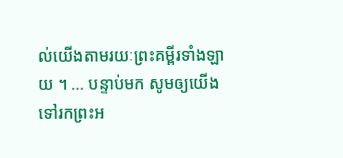ល់យើងតាមរយៈព្រះគម្ពីរទាំងឡាយ ។ … បន្ទាប់មក សូមឲ្យយើងទៅរកព្រះអ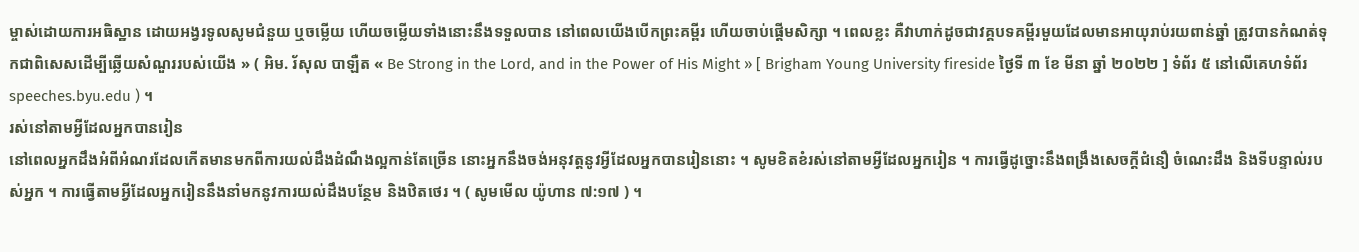ម្ចាស់ដោយការអធិស្ឋាន ដោយអង្វរទូលសូមជំនួយ ឬចម្លើយ ហើយចម្លើយទាំងនោះនឹងទទួលបាន នៅពេលយើងបើកព្រះគម្ពីរ ហើយចាប់ផ្ដើមសិក្សា ។ ពេលខ្លះ គឺវាហាក់ដូចជាវគ្គបទគម្ពីរមួយដែលមានអាយុរាប់រយពាន់ឆ្នាំ ត្រូវបានកំណត់ទុកជាពិសេសដើម្បីឆ្លើយសំណួររបស់យើង » ( អិម. រ័សុល បាឡឺត « Be Strong in the Lord, and in the Power of His Might » [ Brigham Young University fireside ថ្ងៃទី ៣ ខែ មីនា ឆ្នាំ ២០២២ ] ទំព័រ ៥ នៅលើគេហទំព័រ speeches.byu.edu ) ។
រស់នៅតាមអ្វីដែលអ្នកបានរៀន
នៅពេលអ្នកដឹងអំពីអំណរដែលកើតមានមកពីការយល់ដឹងដំណឹងល្អកាន់តែច្រើន នោះអ្នកនឹងចង់អនុវត្តនូវអ្វីដែលអ្នកបានរៀននោះ ។ សូមខិតខំរស់នៅតាមអ្វីដែលអ្នករៀន ។ ការធ្វើដូច្នោះនឹងពង្រឹងសេចក្ដីជំនឿ ចំណេះដឹង និងទីបន្ទាល់របស់អ្នក ។ ការធ្វើតាមអ្វីដែលអ្នករៀននឹងនាំមកនូវការយល់ដឹងបន្ថែម និងឋិតថេរ ។ ( សូមមើល យ៉ូហាន ៧:១៧ ) ។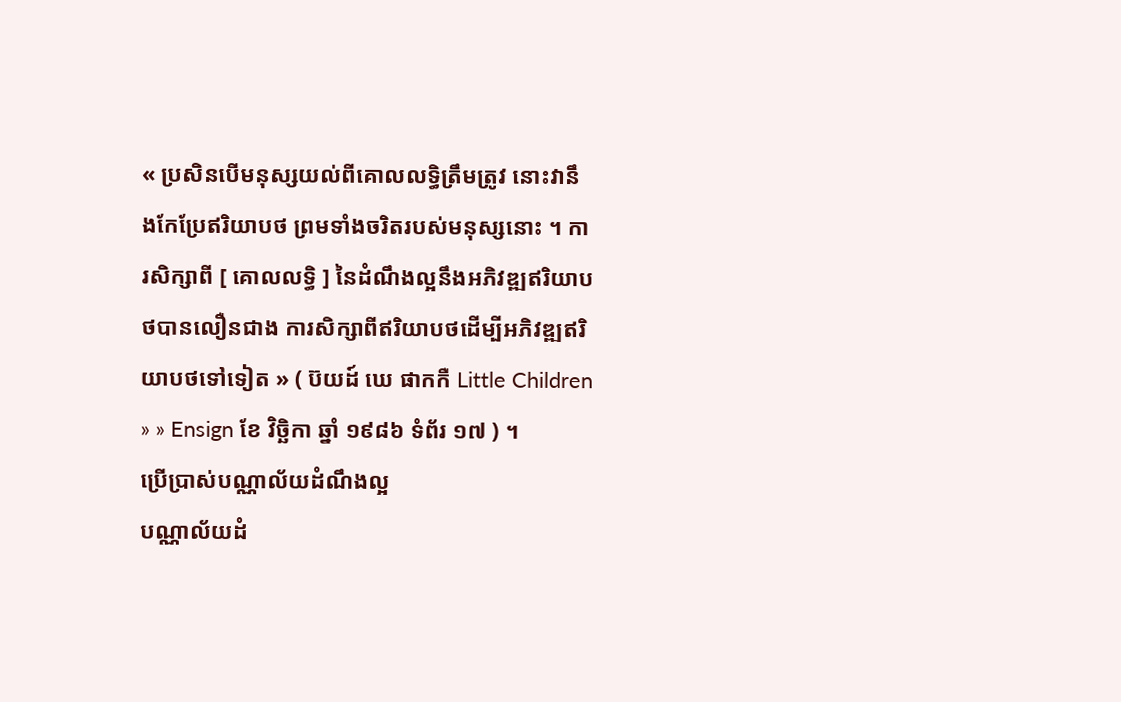« ប្រសិនបើមនុស្សយល់ពីគោលលទ្ធិត្រឹមត្រូវ នោះវានឹងកែប្រែឥរិយាបថ ព្រមទាំងចរិតរបស់មនុស្សនោះ ។ ការសិក្សាពី [ គោលលទ្ធិ ] នៃដំណឹងល្អនឹងអភិវឌ្ឍឥរិយាបថបានលឿនជាង ការសិក្សាពីឥរិយាបថដើម្បីអភិវឌ្ឍឥរិយាបថទៅទៀត » ( ប៊យដ៍ ឃេ ផាកកឺ Little Children » » Ensign ខែ វិច្ឆិកា ឆ្នាំ ១៩៨៦ ទំព័រ ១៧ ) ។
ប្រើប្រាស់បណ្ណាល័យដំណឹងល្អ
បណ្ណាល័យដំ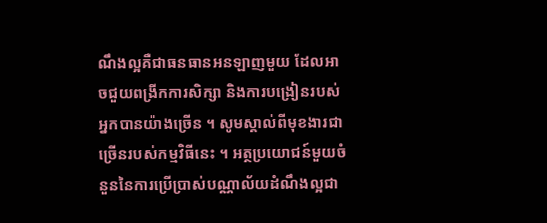ណឹងល្អគឺជាធនធានអនឡាញមួយ ដែលអាចជួយពង្រីកការសិក្សា និងការបង្រៀនរបស់អ្នកបានយ៉ាងច្រើន ។ សូមស្គាល់ពីមុខងារជាច្រើនរបស់កម្មវិធីនេះ ។ អត្ថប្រយោជន៍មួយចំនួននៃការប្រើប្រាស់បណ្ណាល័យដំណឹងល្អជា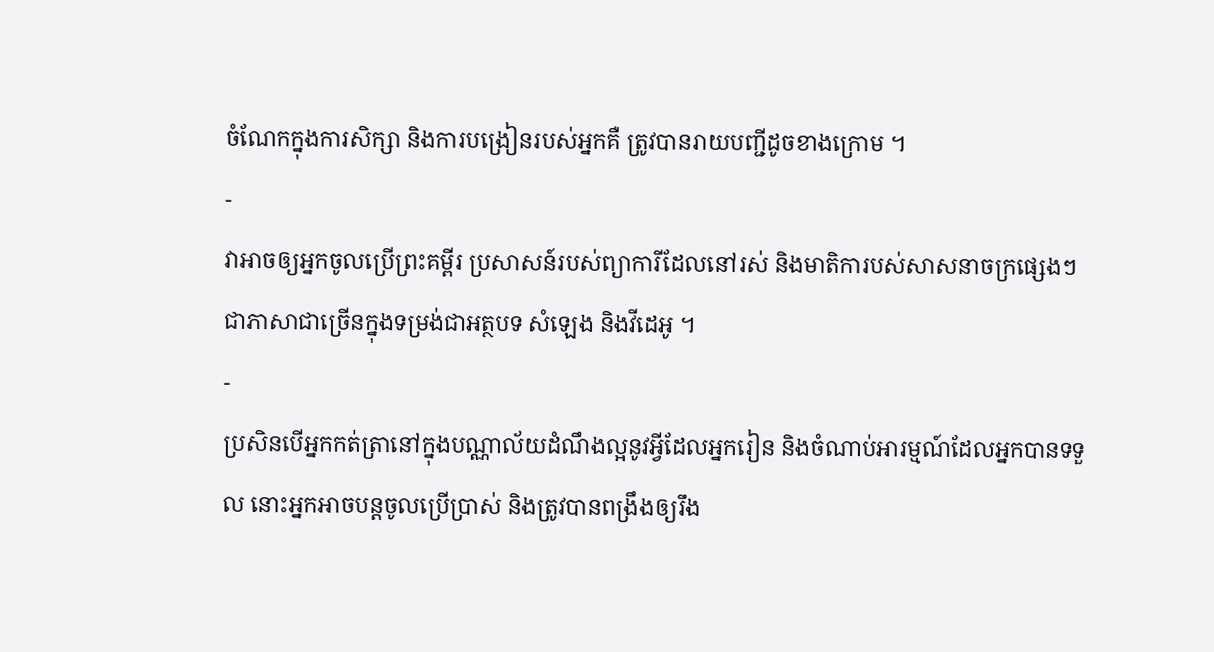ចំណែកក្នុងការសិក្សា និងការបង្រៀនរបស់អ្នកគឺ ត្រូវបានរាយបញ្ជីដូចខាងក្រោម ។
-
វាអាចឲ្យអ្នកចូលប្រើព្រះគម្ពីរ ប្រសាសន៍របស់ព្យាការីដែលនៅរស់ និងមាតិការបស់សាសនាចក្រផ្សេងៗជាភាសាជាច្រើនក្នុងទម្រង់ជាអត្ថបទ សំឡេង និងវីដេអូ ។
-
ប្រសិនបើអ្នកកត់ត្រានៅក្នុងបណ្ណាល័យដំណឹងល្អនូវអ្វីដែលអ្នករៀន និងចំណាប់អារម្មណ៍ដែលអ្នកបានទទួល នោះអ្នកអាចបន្តចូលប្រើប្រាស់ និងត្រូវបានពង្រឹងឲ្យរឹង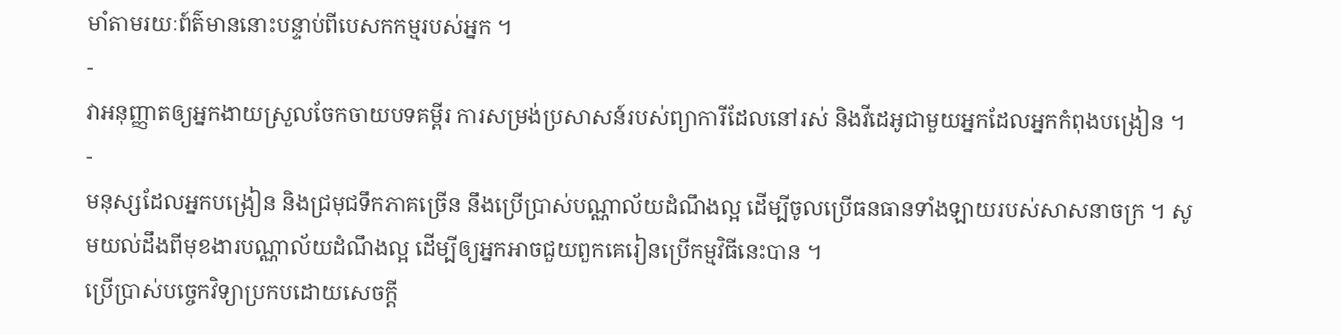មាំតាមរយៈព៍ត៌មាននោះបន្ទាប់ពីបេសកកម្មរបស់អ្នក ។
-
វាអនុញ្ញាតឲ្យអ្នកងាយស្រួលចែកចាយបទគម្ពីរ ការសម្រង់ប្រសាសន៍របស់ព្យាការីដែលនៅរស់ និងវីដេអូជាមួយអ្នកដែលអ្នកកំពុងបង្រៀន ។
-
មនុស្សដែលអ្នកបង្រៀន និងជ្រមុជទឹកភាគច្រើន នឹងប្រើប្រាស់បណ្ណាល័យដំណឹងល្អ ដើម្បីចូលប្រើធនធានទាំងឡាយរបស់សាសនាចក្រ ។ សូមយល់ដឹងពីមុខងារបណ្ណាល័យដំណឹងល្អ ដើម្បីឲ្យអ្នកអាចជួយពួកគេរៀនប្រើកម្មវិធីនេះបាន ។
ប្រើប្រាស់បច្ចេកវិទ្យាប្រកបដោយសេចក្តី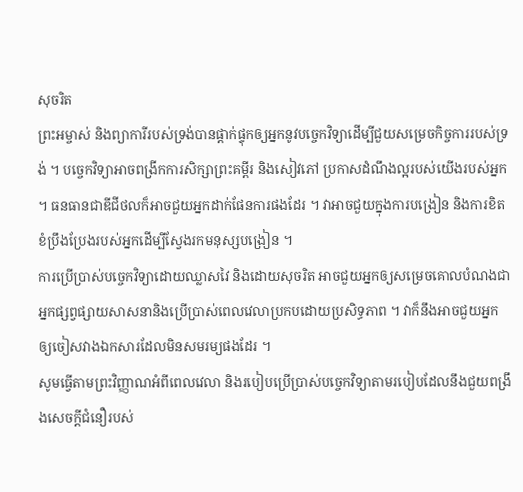សុចរិត
ព្រះអម្ចាស់ និងព្យាការីរបស់ទ្រង់បានផ្ដាក់ផ្ទុកឲ្យអ្នកនូវបច្ចេកវិទ្យាដើម្បីជួយសម្រេចកិច្ចការរបស់ទ្រង់ ។ បច្ចេកវិទ្យាអាចពង្រីកការសិក្សាព្រះគម្ពីរ និងសៀវភៅ ប្រកាសដំណឹងល្អរបស់យើងរបស់អ្នក ។ ធនធានជាឌីជីថលក៏អាចជួយអ្នកដាក់ផែនការផងដែរ ។ វាអាចជួយក្នុងការបង្រៀន និងការខិតខំប្រឹងប្រែងរបស់អ្នកដើម្បីស្វែងរកមនុស្សបង្រៀន ។
ការប្រើប្រាស់បច្ចេកវិទ្យាដោយឈ្លាសវៃ និងដោយសុចរិត អាចជួយអ្នកឲ្យសម្រេចគោលបំណងជាអ្នកផ្សព្វផ្សាយសាសនានិងប្រើប្រាស់ពេលវេលាប្រកបដោយប្រសិទ្ធភាព ។ វាក៏នឹងអាចជួយអ្នកឲ្យចៀសវាងឯកសារដែលមិនសមរម្យផងដែរ ។
សូមធ្វើតាមព្រះវិញ្ញាណអំពីពេលវេលា និងរបៀបប្រើប្រាស់បច្ចេកវិទ្យាតាមរបៀបដែលនឹងជួយពង្រឹងសេចក្ដីជំនឿរបស់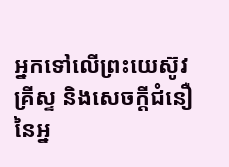អ្នកទៅលើព្រះយេស៊ូវគ្រីស្ទ និងសេចក្ដីជំនឿនៃអ្ន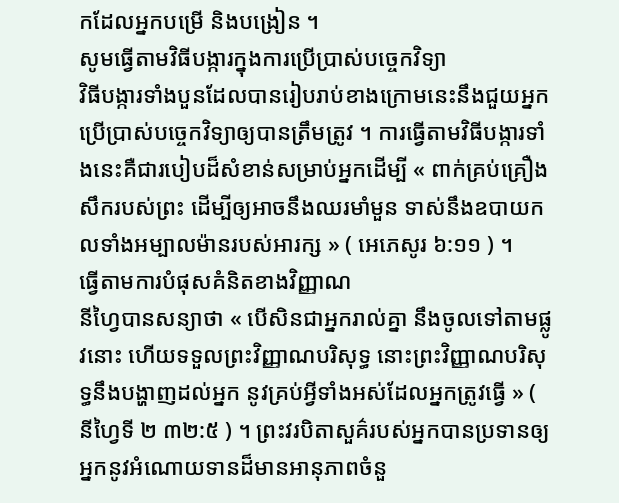កដែលអ្នកបម្រើ និងបង្រៀន ។
សូមធ្វើតាមវិធីបង្ការក្នុងការប្រើប្រាស់បច្ចេកវិទ្យា
វិធីបង្ការទាំងបួនដែលបានរៀបរាប់ខាងក្រោមនេះនឹងជួយអ្នកប្រើប្រាស់បច្ចេកវិទ្យាឲ្យបានត្រឹមត្រូវ ។ ការធ្វើតាមវិធីបង្ការទាំងនេះគឺជារបៀបដ៏សំខាន់សម្រាប់អ្នកដើម្បី « ពាក់គ្រប់គ្រឿងសឹករបស់ព្រះ ដើម្បីឲ្យអាចនឹងឈរមាំមួន ទាស់នឹងឧបាយកលទាំងអម្បាលម៉ានរបស់អារក្ស » ( អេភេសូរ ៦:១១ ) ។
ធ្វើតាមការបំផុសគំនិតខាងវិញ្ញាណ
នីហ្វៃបានសន្យាថា « បើសិនជាអ្នករាល់គ្នា នឹងចូលទៅតាមផ្លូវនោះ ហើយទទួលព្រះវិញ្ញាណបរិសុទ្ធ នោះព្រះវិញ្ញាណបរិសុទ្ធនឹងបង្ហាញដល់អ្នក នូវគ្រប់អ្វីទាំងអស់ដែលអ្នកត្រូវធ្វើ » ( នីហ្វៃទី ២ ៣២:៥ ) ។ ព្រះវរបិតាសួគ៌របស់អ្នកបានប្រទានឲ្យអ្នកនូវអំណោយទានដ៏មានអានុភាពចំនួ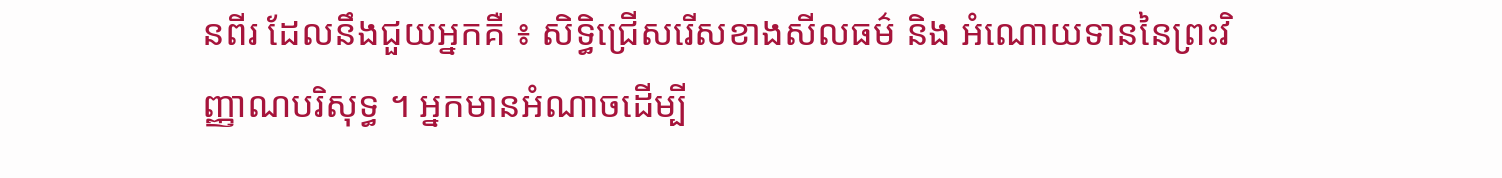នពីរ ដែលនឹងជួយអ្នកគឺ ៖ សិទ្ធិជ្រើសរើសខាងសីលធម៌ និង អំណោយទាននៃព្រះវិញ្ញាណបរិសុទ្ធ ។ អ្នកមានអំណាចដើម្បី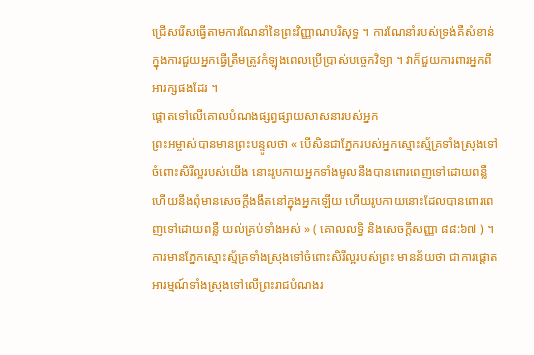ជ្រើសរើសធ្វើតាមការណែនាំនៃព្រះវិញ្ញាណបរិសុទ្ធ ។ ការណែនាំរបស់ទ្រង់គឺសំខាន់ក្នុងការជួយអ្នកធ្វើត្រឹមត្រូវកំឡុងពេលប្រើប្រាស់បច្ចេកវិទ្យា ។ វាក៏ជួយការពារអ្នកពីអារក្សផងដែរ ។
ផ្ដោតទៅលើគោលបំណងផ្សព្វផ្សាយសាសនារបស់អ្នក
ព្រះអម្ចាស់បានមានព្រះបន្ទូលថា « បើសិនជាភ្នែករបស់អ្នកស្មោះស្ម័គ្រទាំងស្រុងទៅចំពោះសិរីល្អរបស់យើង នោះរូបកាយអ្នកទាំងមូលនឹងបានពោរពេញទៅដោយពន្លឺ ហើយនឹងពុំមានសេចក្ដីងងឹតនៅក្នុងអ្នកឡើយ ហើយរូបកាយនោះដែលបានពោរពេញទៅដោយពន្លឺ យល់គ្រប់ទាំងអស់ » ( គោលលទ្ធិ និងសេចក្តីសញ្ញា ៨៨:៦៧ ) ។ ការមានភ្នែកស្មោះស្ម័គ្រទាំងស្រុងទៅចំពោះសិរីល្អរបស់ព្រះ មានន័យថា ជាការផ្ដោតអារម្មណ៍ទាំងស្រុងទៅលើព្រះរាជបំណងរ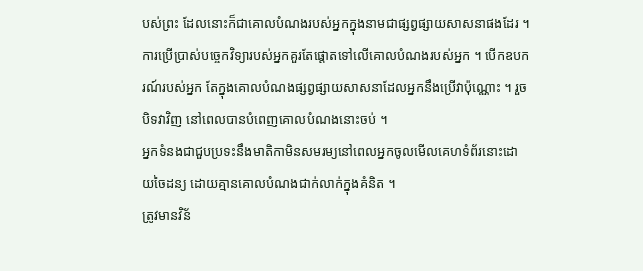បស់ព្រះ ដែលនោះក៏ជាគោលបំណងរបស់អ្នកក្នុងនាមជាផ្សព្វផ្សាយសាសនាផងដែរ ។
ការប្រើប្រាស់បច្ចេកវិទ្យារបស់អ្នកគួរតែផ្តោតទៅលើគោលបំណងរបស់អ្នក ។ បើកឧបករណ៍របស់អ្នក តែក្នុងគោលបំណងផ្សព្វផ្សាយសាសនាដែលអ្នកនឹងប្រើវាប៉ុណ្ណោះ ។ រួចបិទវាវិញ នៅពេលបានបំពេញគោលបំណងនោះចប់ ។
អ្នកទំនងជាជួបប្រទះនឹងមាតិកាមិនសមរម្យនៅពេលអ្នកចូលមើលគេហទំព័រនោះដោយចៃដន្យ ដោយគ្មានគោលបំណងជាក់លាក់ក្នុងគំនិត ។
ត្រូវមានវិន័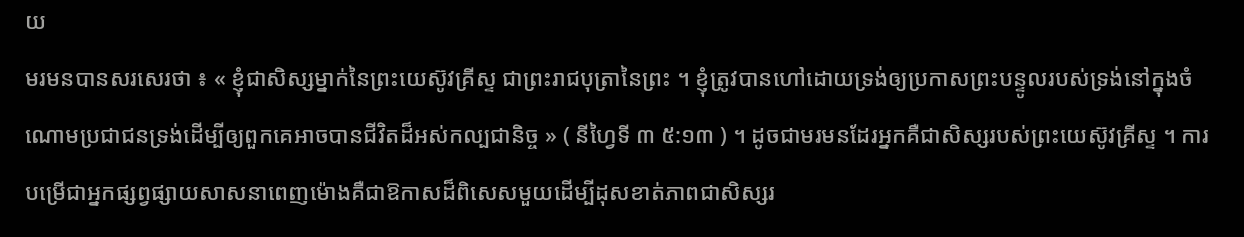យ
មរមនបានសរសេរថា ៖ « ខ្ញុំជាសិស្សម្នាក់នៃព្រះយេស៊ូវគ្រីស្ទ ជាព្រះរាជបុត្រានៃព្រះ ។ ខ្ញុំត្រូវបានហៅដោយទ្រង់ឲ្យប្រកាសព្រះបន្ទូលរបស់ទ្រង់នៅក្នុងចំណោមប្រជាជនទ្រង់ដើម្បីឲ្យពួកគេអាចបានជីវិតដ៏អស់កល្បជានិច្ច » ( នីហ្វៃទី ៣ ៥:១៣ ) ។ ដូចជាមរមនដែរអ្នកគឺជាសិស្សរបស់ព្រះយេស៊ូវគ្រីស្ទ ។ ការបម្រើជាអ្នកផ្សព្វផ្សាយសាសនាពេញម៉ោងគឺជាឱកាសដ៏ពិសេសមួយដើម្បីដុសខាត់ភាពជាសិស្សរ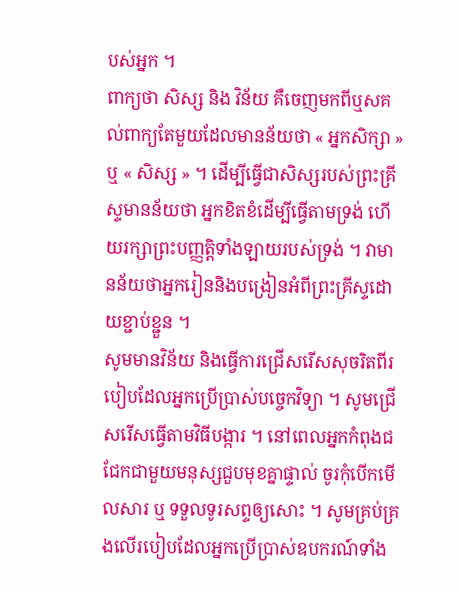បស់អ្នក ។
ពាក្យថា សិស្ស និង វិន័យ គឺចេញមកពីឬសគល់ពាក្យតែមួយដែលមានន័យថា « អ្នកសិក្សា » ឬ « សិស្ស » ។ ដើម្បីធ្វើជាសិស្សរបស់ព្រះគ្រីស្ទមានន័យថា អ្នកខិតខំដើម្បីធ្វើតាមទ្រង់ ហើយរក្សាព្រះបញ្ញត្តិទាំងឡាយរបស់ទ្រង់ ។ វាមានន័យថាអ្នករៀននិងបង្រៀនអំពីព្រះគ្រីស្ទដោយខ្ជាប់ខ្ជួន ។
សូមមានវិន័យ និងធ្វើការជ្រើសរើសសុចរិតពីរបៀបដែលអ្នកប្រើប្រាស់បច្ចេកវិទ្យា ។ សូមជ្រើសរើសធ្វើតាមវិធីបង្ការ ។ នៅពេលអ្នកកំពុងជជែកជាមួយមនុស្សជួបមុខគ្នាផ្ទាល់ ចូរកុំបើកមើលសារ ឬ ទទួលទូរសព្ទឲ្យសោះ ។ សូមគ្រប់គ្រងលើរបៀបដែលអ្នកប្រើប្រាស់ឧបករណ៍ទាំង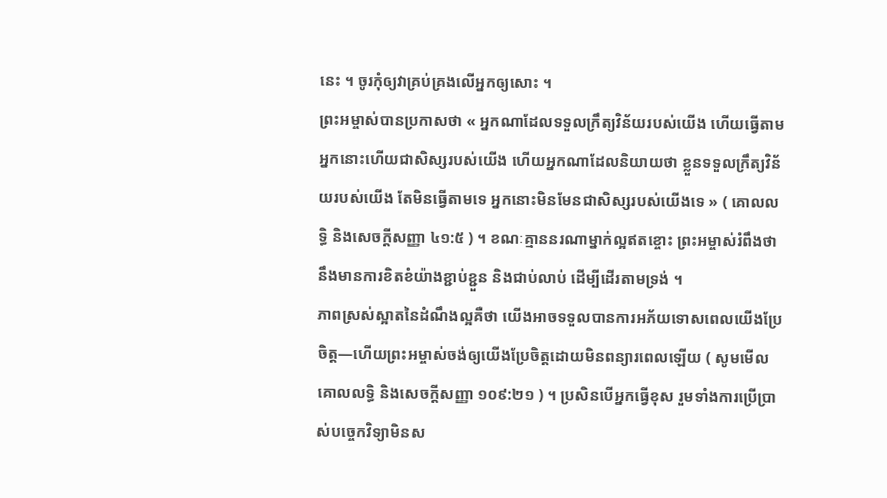នេះ ។ ចូរកុំឲ្យវាគ្រប់គ្រងលើអ្នកឲ្យសោះ ។
ព្រះអម្ចាស់បានប្រកាសថា « អ្នកណាដែលទទួលក្រឹត្យវិន័យរបស់យើង ហើយធ្វើតាម អ្នកនោះហើយជាសិស្សរបស់យើង ហើយអ្នកណាដែលនិយាយថា ខ្លួនទទួលក្រឹត្យវិន័យរបស់យើង តែមិនធ្វើតាមទេ អ្នកនោះមិនមែនជាសិស្សរបស់យើងទេ » ( គោលលទ្ធិ និងសេចក្តីសញ្ញា ៤១:៥ ) ។ ខណៈគ្មាននរណាម្នាក់ល្អឥតខ្ចោះ ព្រះអម្ចាស់រំពឹងថានឹងមានការខិតខំយ៉ាងខ្ជាប់ខ្ជួន និងជាប់លាប់ ដើម្បីដើរតាមទ្រង់ ។
ភាពស្រស់ស្អាតនៃដំណឹងល្អគឺថា យើងអាចទទួលបានការអភ័យទោសពេលយើងប្រែចិត្ត—ហើយព្រះអម្ចាស់ចង់ឲ្យយើងប្រែចិត្តដោយមិនពន្យារពេលឡើយ ( សូមមើល គោលលទ្ធិ និងសេចក្តីសញ្ញា ១០៩:២១ ) ។ ប្រសិនបើអ្នកធ្វើខុស រួមទាំងការប្រើប្រាស់បច្ចេកវិទ្យាមិនស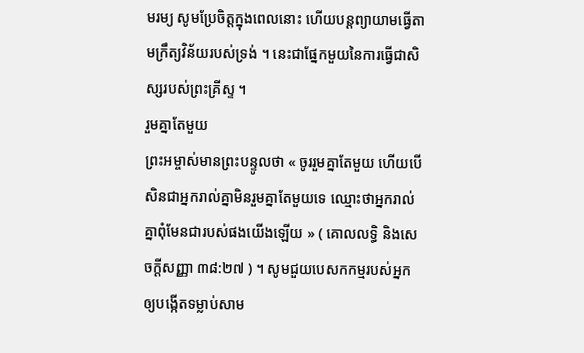មរម្យ សូមប្រែចិត្តក្នុងពេលនោះ ហើយបន្តព្យាយាមធ្វើតាមក្រឹត្យវិន័យរបស់ទ្រង់ ។ នេះជាផ្នែកមួយនៃការធ្វើជាសិស្សរបស់ព្រះគ្រីស្ទ ។
រួមគ្នាតែមួយ
ព្រះអម្ចាស់មានព្រះបន្ទូលថា « ចូររួមគ្នាតែមួយ ហើយបើសិនជាអ្នករាល់គ្នាមិនរួមគ្នាតែមួយទេ ឈ្មោះថាអ្នករាល់គ្នាពុំមែនជារបស់ផងយើងឡើយ » ( គោលលទ្ធិ និងសេចក្ដីសញ្ញា ៣៨:២៧ ) ។ សូមជួយបេសកកម្មរបស់អ្នកឲ្យបង្កើតទម្លាប់សាម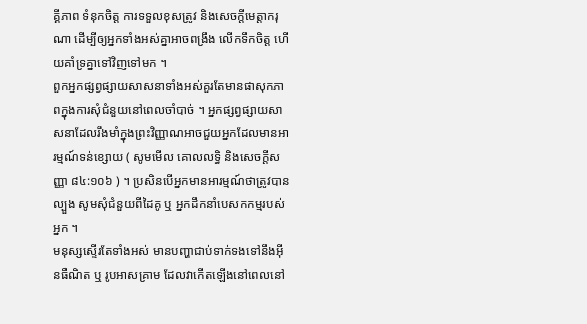គ្គីភាព ទំនុកចិត្ត ការទទួលខុសត្រូវ និងសេចក្តីមេត្តាករុណា ដើម្បីឲ្យអ្នកទាំងអស់គ្នាអាចពង្រឹង លើកទឹកចិត្ត ហើយគាំទ្រគ្នាទៅវិញទៅមក ។
ពួកអ្នកផ្សព្វផ្សាយសាសនាទាំងអស់គួរតែមានផាសុកភាពក្នុងការសុំជំនួយនៅពេលចាំបាច់ ។ អ្នកផ្សព្វផ្សាយសាសនាដែលរឹងមាំក្នុងព្រះវិញ្ញាណអាចជួយអ្នកដែលមានអារម្មណ៍ទន់ខ្សោយ ( សូមមើល គោលលទ្ធិ និងសេចក្តីសញ្ញា ៨៤:១០៦ ) ។ ប្រសិនបើអ្នកមានអារម្មណ៍ថាត្រូវបានល្បួង សូមសុំជំនួយពីដៃគូ ឬ អ្នកដឹកនាំបេសកកម្មរបស់អ្នក ។
មនុស្សស្ទើរតែទាំងអស់ មានបញ្ហាជាប់ទាក់ទងទៅនឹងអ៊ីនធឺណិត ឬ រូបអាសគ្រាម ដែលវាកើតឡើងនៅពេលនៅ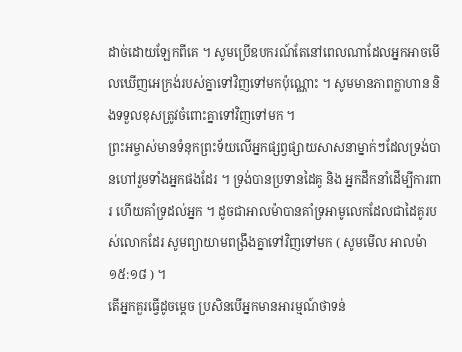ដាច់ដោយឡែកពីគេ ។ សូមប្រើឧបករណ៍តែនៅពេលណាដែលអ្នកអាចមើលឃើញអេក្រង់របស់គ្នាទៅវិញទៅមកប៉ុណ្ណោះ ។ សូមមានភាពក្លាហាន និងទទួលខុសត្រូវចំពោះគ្នាទៅវិញទៅមក ។
ព្រះអម្ចាស់មានទំនុកព្រះទ័យលើអ្នកផ្សព្វផ្សាយសាសនាម្នាក់ៗដែលទ្រង់បានហៅរួមទាំងអ្នកផងដែរ ។ ទ្រង់បានប្រទានដៃគូ និង អ្នកដឹកនាំដើម្បីការពារ ហើយគាំទ្រដល់អ្នក ។ ដូចជាអាលម៉ាបានគាំទ្រអាមូលេកដែលជាដៃគូរបស់លោកដែរ សូមព្យាយាមពង្រឹងគ្នាទៅវិញទៅមក ( សូមមើល អាលម៉ា ១៥:១៨ ) ។
តើអ្នកគួរធ្វើដូចម្តេច ប្រសិនបើអ្នកមានអារម្មណ៍ថាទន់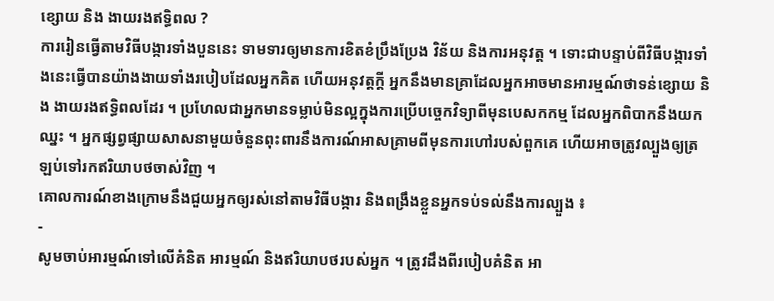ខ្សោយ និង ងាយរងឥទ្ធិពល ?
ការរៀនធ្វើតាមវិធីបង្ការទាំងបួននេះ ទាមទារឲ្យមានការខិតខំប្រឹងប្រែង វិន័យ និងការអនុវត្ត ។ ទោះជាបន្ទាប់ពីវិធីបង្ការទាំងនេះធ្វើបានយ៉ាងងាយទាំងរបៀបដែលអ្នកគិត ហើយអនុវត្តក្ដី អ្នកនឹងមានគ្រាដែលអ្នកអាចមានអារម្មណ៍ថាទន់ខ្សោយ និង ងាយរងឥទ្ធិពលដែរ ។ ប្រហែលជាអ្នកមានទម្លាប់មិនល្អក្នុងការប្រើបច្ចេកវិទ្យាពីមុនបេសកកម្ម ដែលអ្នកពិបាកនឹងយកឈ្នះ ។ អ្នកផ្សព្វផ្សាយសាសនាមួយចំនួនពុះពារនឹងការណ៍អាសគ្រាមពីមុនការហៅរបស់ពួកគេ ហើយអាចត្រូវល្បួងឲ្យត្រឡប់ទៅរកឥរិយាបថចាស់វិញ ។
គោលការណ៍ខាងក្រោមនឹងជួយអ្នកឲ្យរស់នៅតាមវិធីបង្ការ និងពង្រឹងខ្លួនអ្នកទប់ទល់នឹងការល្បួង ៖
-
សូមចាប់អារម្មណ៍ទៅលើគំនិត អារម្មណ៍ និងឥរិយាបថរបស់អ្នក ។ ត្រូវដឹងពីរបៀបគំនិត អា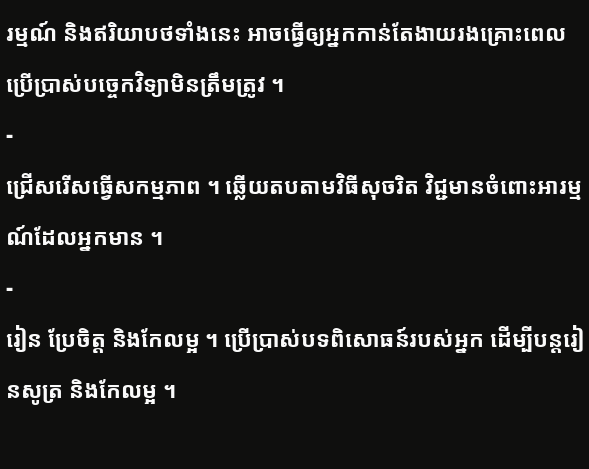រម្មណ៍ និងឥរិយាបថទាំងនេះ អាចធ្វើឲ្យអ្នកកាន់តែងាយរងគ្រោះពេលប្រើប្រាស់បច្ចេកវិទ្យាមិនត្រឹមត្រូវ ។
-
ជ្រើសរើសធ្វើសកម្មភាព ។ ឆ្លើយតបតាមវិធីសុចរិត វិជ្ជមានចំពោះអារម្មណ៍ដែលអ្នកមាន ។
-
រៀន ប្រែចិត្ត និងកែលម្អ ។ ប្រើប្រាស់បទពិសោធន៍របស់អ្នក ដើម្បីបន្តរៀនសូត្រ និងកែលម្អ ។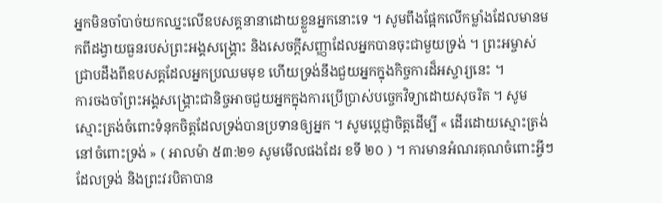អ្នកមិនចាំបាច់យកឈ្នះលើឧបសគ្គនានាដោយខ្លួនអ្នកនោះទេ ។ សូមពឹងផ្អែកលើកម្លាំងដែលមានមកពីដង្វាយធួនរបស់ព្រះអង្គសង្គ្រោះ និងសេចក្តីសញ្ញាដែលអ្នកបានចុះជាមួយទ្រង់ ។ ព្រះអម្ចាស់ជ្រាបដឹងពីឧបសគ្គដែលអ្នកប្រឈមមុខ ហើយទ្រង់នឹងជួយអ្នកក្នុងកិច្ចការដ៏អស្ចារ្យនេះ ។
ការចងចាំព្រះអង្គសង្រ្គោះជានិច្ចអាចជួយអ្នកក្នុងការប្រើប្រាស់បច្ចេកវិទ្យាដោយសុចរិត ។ សូមស្មោះត្រង់ចំពោះទំនុកចិត្តដែលទ្រង់បានប្រទានឲ្យអ្នក ។ សូមប្តេជ្ញាចិត្តដើម្បី « ដើរដោយស្មោះត្រង់នៅចំពោះទ្រង់ » ( អាលម៉ា ៥៣:២១ សូមមើលផងដែរ ខទី ២០ ) ។ ការមានអំណរគុណចំពោះអ្វីៗដែលទ្រង់ និងព្រះវរបិតាបាន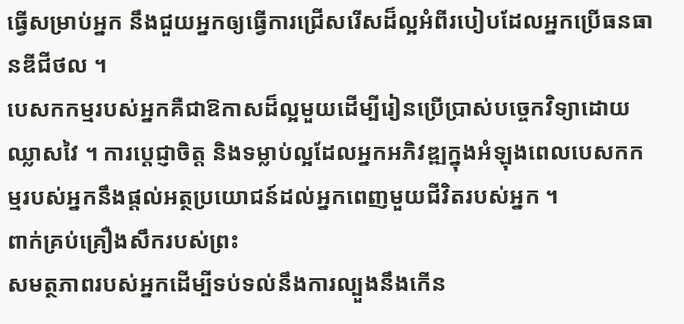ធ្វើសម្រាប់អ្នក នឹងជួយអ្នកឲ្យធ្វើការជ្រើសរើសដ៏ល្អអំពីរបៀបដែលអ្នកប្រើធនធានឌីជីថល ។
បេសកកម្មរបស់អ្នកគឺជាឱកាសដ៏ល្អមួយដើម្បីរៀនប្រើប្រាស់បច្ចេកវិទ្យាដោយឈ្លាសវៃ ។ ការប្តេជ្ញាចិត្ត និងទម្លាប់ល្អដែលអ្នកអភិវឌ្ឍក្នុងអំឡុងពេលបេសកកម្មរបស់អ្នកនឹងផ្តល់អត្ថប្រយោជន៍ដល់អ្នកពេញមួយជីវិតរបស់អ្នក ។
ពាក់គ្រប់គ្រឿងសឹករបស់ព្រះ
សមត្ថភាពរបស់អ្នកដើម្បីទប់ទល់នឹងការល្បួងនឹងកើន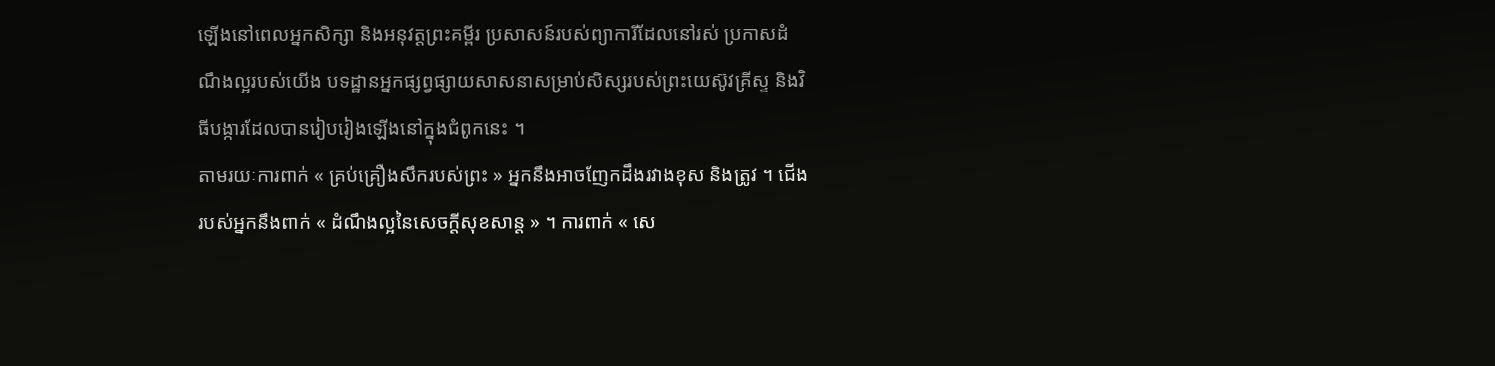ឡើងនៅពេលអ្នកសិក្សា និងអនុវត្តព្រះគម្ពីរ ប្រសាសន៍របស់ព្យាការីដែលនៅរស់ ប្រកាសដំណឹងល្អរបស់យើង បទដ្ឋានអ្នកផ្សព្វផ្សាយសាសនាសម្រាប់សិស្សរបស់ព្រះយេស៊ូវគ្រីស្ទ និងវិធីបង្ការដែលបានរៀបរៀងឡើងនៅក្នុងជំពូកនេះ ។
តាមរយៈការពាក់ « គ្រប់គ្រឿងសឹករបស់ព្រះ » អ្នកនឹងអាចញែកដឹងរវាងខុស និងត្រូវ ។ ជើងរបស់អ្នកនឹងពាក់ « ដំណឹងល្អនៃសេចក្ដីសុខសាន្ត » ។ ការពាក់ « សេ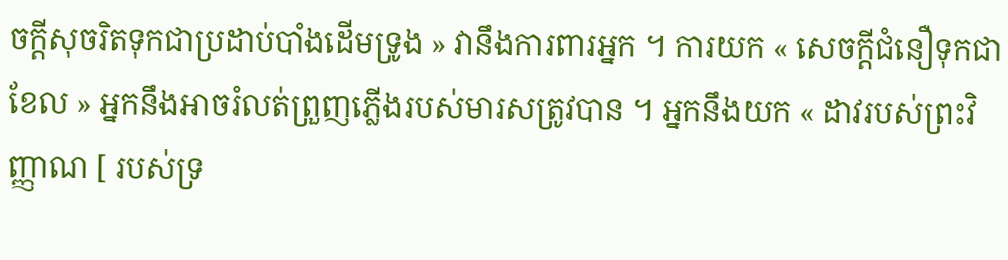ចក្ដីសុចរិតទុកជាប្រដាប់បាំងដើមទ្រូង » វានឹងការពារអ្នក ។ ការយក « សេចក្ដីជំនឿទុកជាខែល » អ្នកនឹងអាចរំលត់ព្រួញភ្លើងរបស់មារសត្រូវបាន ។ អ្នកនឹងយក « ដាវរបស់ព្រះវិញ្ញាណ [ របស់ទ្រ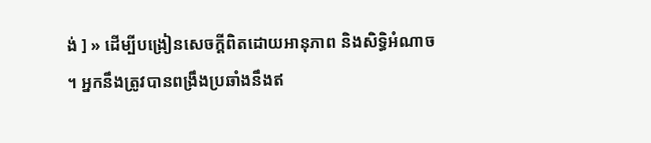ង់ ] » ដើម្បីបង្រៀនសេចក្ដីពិតដោយអានុភាព និងសិទ្ធិអំណាច ។ អ្នកនឹងត្រូវបានពង្រឹងប្រឆាំងនឹងឥ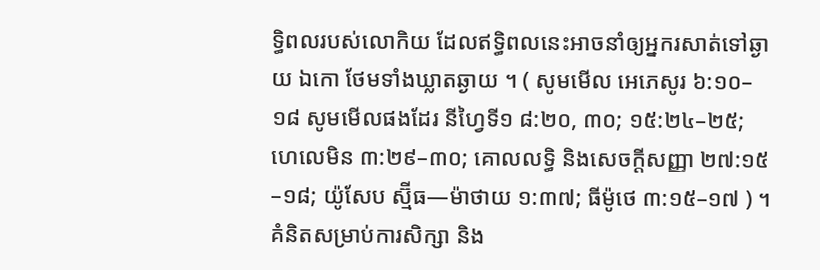ទ្ធិពលរបស់លោកិយ ដែលឥទ្ធិពលនេះអាចនាំឲ្យអ្នករសាត់ទៅឆ្ងាយ ឯកោ ថែមទាំងឃ្លាតឆ្ងាយ ។ ( សូមមើល អេភេសូរ ៦:១០–១៨ សូមមើលផងដែរ នីហ្វៃទី១ ៨:២០, ៣០; ១៥:២៤–២៥; ហេលេមិន ៣:២៩–៣០; គោលលទ្ធិ និងសេចក្តីសញ្ញា ២៧:១៥–១៨; យ៉ូសែប ស្ម៊ីធ—ម៉ាថាយ ១:៣៧; ធីម៉ូថេ ៣:១៥–១៧ ) ។
គំនិតសម្រាប់ការសិក្សា និង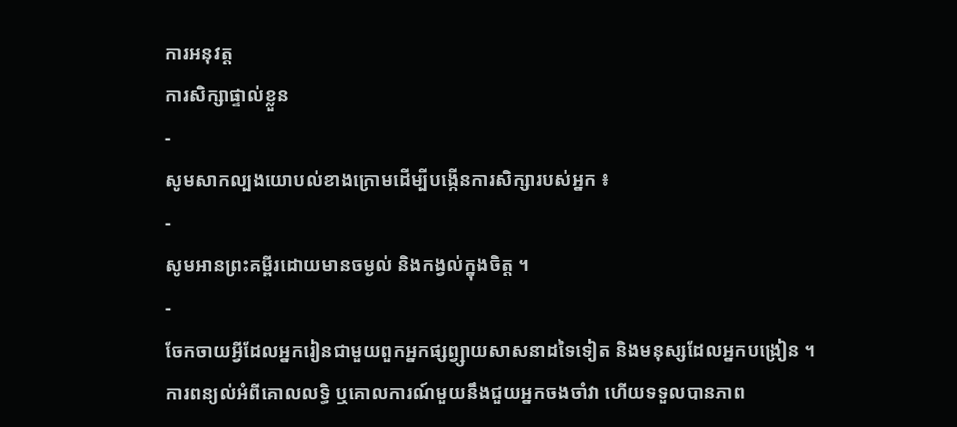ការអនុវត្ត
ការសិក្សាផ្ទាល់ខ្លួន
-
សូមសាកល្បងយោបល់ខាងក្រោមដើម្បីបង្កើនការសិក្សារបស់អ្នក ៖
-
សូមអានព្រះគម្ពីរដោយមានចម្ងល់ និងកង្វល់ក្នុងចិត្ត ។
-
ចែកចាយអ្វីដែលអ្នករៀនជាមួយពួកអ្នកផ្សព្វ្សាយសាសនាដទៃទៀត និងមនុស្សដែលអ្នកបង្រៀន ។ ការពន្យល់អំពីគោលលទ្ធិ ឬគោលការណ៍មួយនឹងជួយអ្នកចងចាំវា ហើយទទួលបានភាព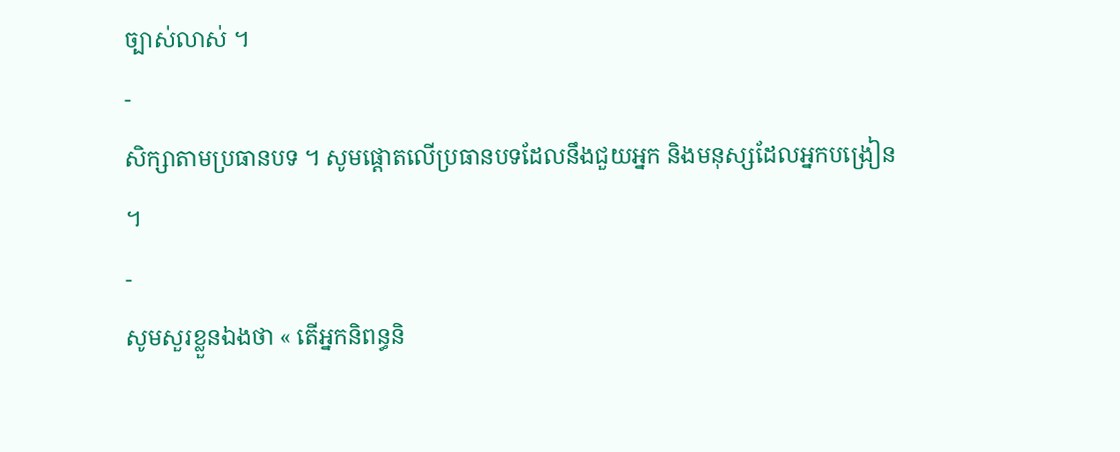ច្បាស់លាស់ ។
-
សិក្សាតាមប្រធានបទ ។ សូមផ្តោតលើប្រធានបទដែលនឹងជួយអ្នក និងមនុស្សដែលអ្នកបង្រៀន ។
-
សូមសួរខ្លួនឯងថា « តើអ្នកនិពន្ធនិ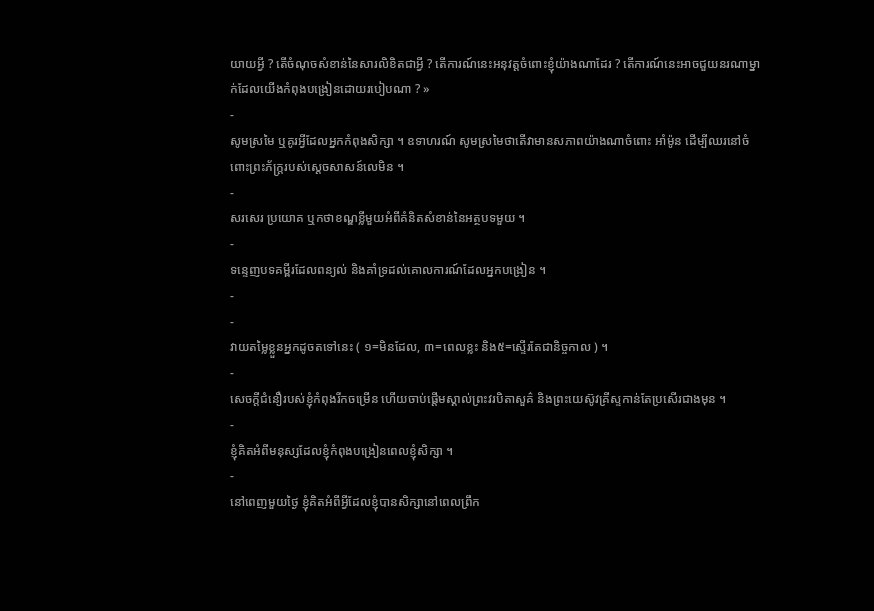យាយអ្វី ? តើចំណុចសំខាន់នៃសារលិខិតជាអ្វី ? តើការណ៍នេះអនុវត្តចំពោះខ្ញុំយ៉ាងណាដែរ ? តើការណ៍នេះអាចជួយនរណាម្នាក់ដែលយើងកំពុងបង្រៀនដោយរបៀបណា ? »
-
សូមស្រមៃ ឬគូរអ្វីដែលអ្នកកំពុងសិក្សា ។ ឧទាហរណ៍ សូមស្រមៃថាតើវាមានសភាពយ៉ាងណាចំពោះ អាំម៉ូន ដើម្បីឈរនៅចំពោះព្រះភ័ក្រ្តរបស់ស្ដេចសាសន៍លេមិន ។
-
សរសេរ ប្រយោគ ឬកថាខណ្ឌខ្លីមួយអំពីគំនិតសំខាន់នៃអត្ថបទមួយ ។
-
ទន្ទេញបទគម្ពីរដែលពន្យល់ និងគាំទ្រដល់គោលការណ៍ដែលអ្នកបង្រៀន ។
-
-
វាយតម្លៃខ្លួនអ្នកដូចតទៅនេះ ( ១=មិនដែល, ៣=ពេលខ្លះ និង៥=ស្ទើរតែជានិច្ចកាល ) ។
-
សេចក្តីជំនឿរបស់ខ្ញុំកំពុងរីកចម្រើន ហើយចាប់ផ្ដើមស្គាល់ព្រះវរបិតាសួគ៌ និងព្រះយេស៊ូវគ្រីស្ទកាន់តែប្រសើរជាងមុន ។
-
ខ្ញុំគិតអំពីមនុស្សដែលខ្ញុំកំពុងបង្រៀនពេលខ្ញុំសិក្សា ។
-
នៅពេញមួយថ្ងៃ ខ្ញុំគិតអំពីអ្វីដែលខ្ញុំបានសិក្សានៅពេលព្រឹក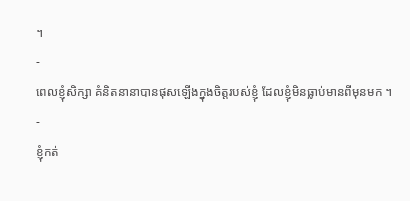។
-
ពេលខ្ញុំសិក្សា គំនិតនានាបានផុសឡើងក្នុងចិត្តរបស់ខ្ញុំ ដែលខ្ញុំមិនធ្លាប់មានពីមុនមក ។
-
ខ្ញុំកត់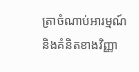ត្រាចំណាប់អារម្មណ៍ និងគំនិតខាងវិញ្ញា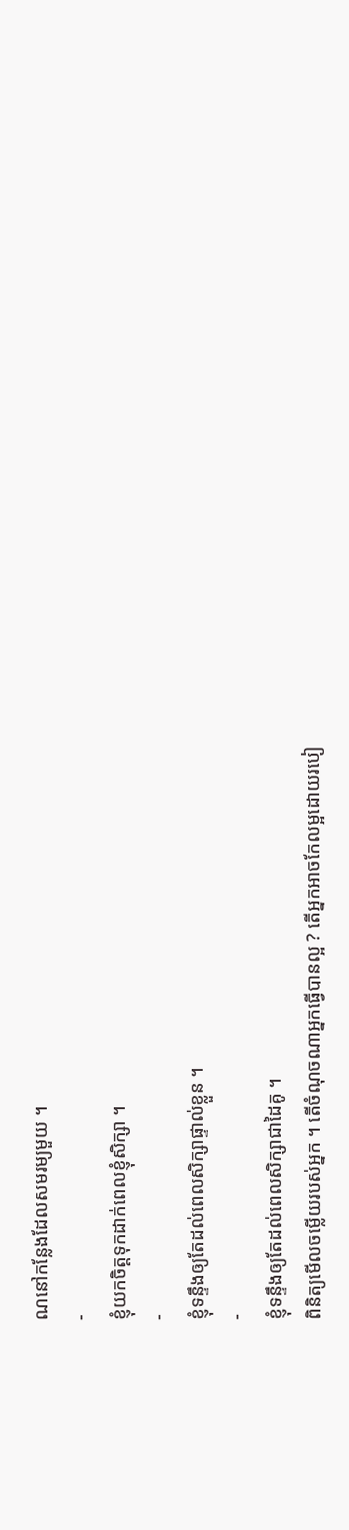ណនៅកន្លែងដែលសមរម្យមួយ ។
-
ខ្ញុំយកចិត្តទុកដាក់ពេលខ្ញុំសិក្សា ។
-
ខ្ញុំទន្ទឹងឲ្យតែដល់ពេលសិក្សាផ្ទាល់ខ្លួន ។
-
ខ្ញុំទន្ទឹងឲ្យតែដល់ពេលសិក្សាជាដៃគូ ។
ពិនិត្យមើលចម្លើយរបស់អ្នក ។ តើចំណុចណាអ្នកធ្វើបានល្អ ? តើអ្នកអាចកែលម្អដោយរបៀ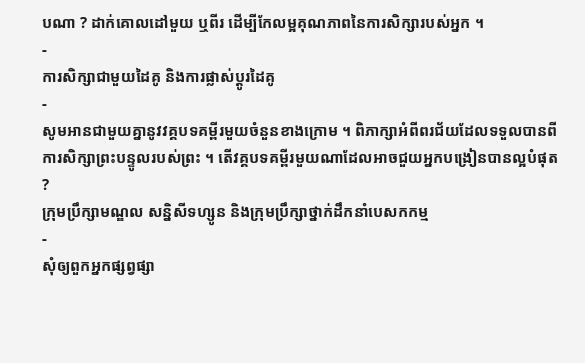បណា ? ដាក់គោលដៅមួយ ឬពីរ ដើម្បីកែលម្អគុណភាពនៃការសិក្សារបស់អ្នក ។
-
ការសិក្សាជាមួយដៃគូ និងការផ្លាស់ប្តូរដៃគូ
-
សូមអានជាមួយគ្នានូវវគ្គបទគម្ពីរមួយចំនួនខាងក្រោម ។ ពិភាក្សាអំពីពរជ័យដែលទទួលបានពីការសិក្សាព្រះបន្ទូលរបស់ព្រះ ។ តើវគ្គបទគម្ពីរមួយណាដែលអាចជួយអ្នកបង្រៀនបានល្អបំផុត ?
ក្រុមប្រឹក្សាមណ្ឌល សន្និសីទហ្សូន និងក្រុមប្រឹក្សាថ្នាក់ដឹកនាំបេសកកម្ម
-
សុំឲ្យពួកអ្នកផ្សព្វផ្សា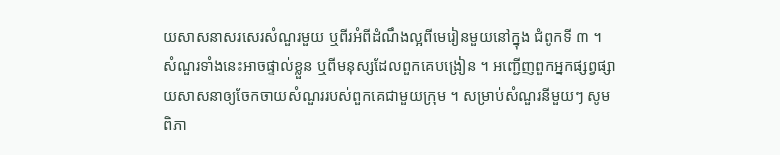យសាសនាសរសេរសំណួរមួយ ឬពីរអំពីដំណឹងល្អពីមេរៀនមួយនៅក្នុង ជំពូកទី ៣ ។ សំណួរទាំងនេះអាចផ្ទាល់ខ្លួន ឬពីមនុស្សដែលពួកគេបង្រៀន ។ អញ្ជើញពួកអ្នកផ្សព្វផ្សាយសាសនាឲ្យចែកចាយសំណួររបស់ពួកគេជាមួយក្រុម ។ សម្រាប់សំណួរនីមួយៗ សូមពិភា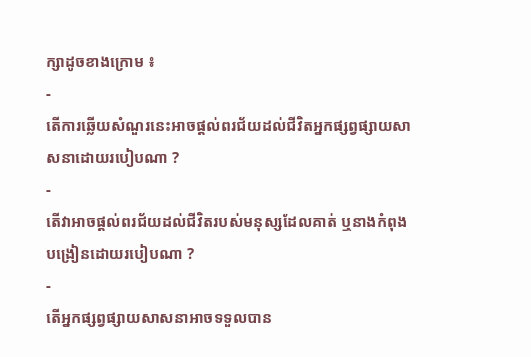ក្សាដូចខាងក្រោម ៖
-
តើការឆ្លើយសំណួរនេះអាចផ្ដល់ពរជ័យដល់ជីវិតអ្នកផ្សព្វផ្សាយសាសនាដោយរបៀបណា ?
-
តើវាអាចផ្តល់ពរជ័យដល់ជីវិតរបស់មនុស្សដែលគាត់ ឬនាងកំពុងបង្រៀនដោយរបៀបណា ?
-
តើអ្នកផ្សព្វផ្សាយសាសនាអាចទទួលបាន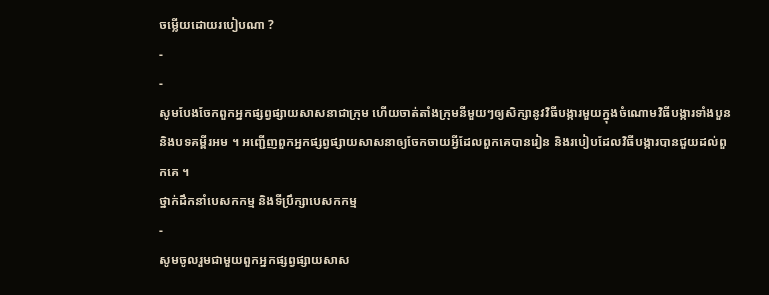ចម្លើយដោយរបៀបណា ?
-
-
សូមបែងចែកពួកអ្នកផ្សព្វផ្សាយសាសនាជាក្រុម ហើយចាត់តាំងក្រុមនីមួយៗឲ្យសិក្សានូវវិធីបង្ការមួយក្នុងចំណោមវិធីបង្ការទាំងបួន និងបទគម្ពីរអម ។ អញ្ជើញពួកអ្នកផ្សព្វផ្សាយសាសនាឲ្យចែកចាយអ្វីដែលពួកគេបានរៀន និងរបៀបដែលវិធីបង្ការបានជួយដល់ពួកគេ ។
ថ្នាក់ដឹកនាំបេសកកម្ម និងទីប្រឹក្សាបេសកកម្ម
-
សូមចូលរួមជាមួយពួកអ្នកផ្សព្វផ្សាយសាស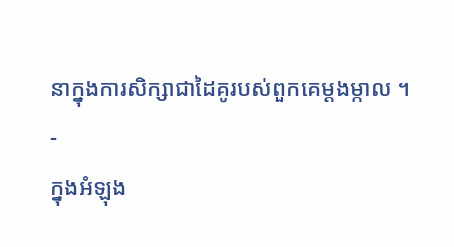នាក្នុងការសិក្សាជាដៃគូរបស់ពួកគេម្តងម្កាល ។
-
ក្នុងអំឡុង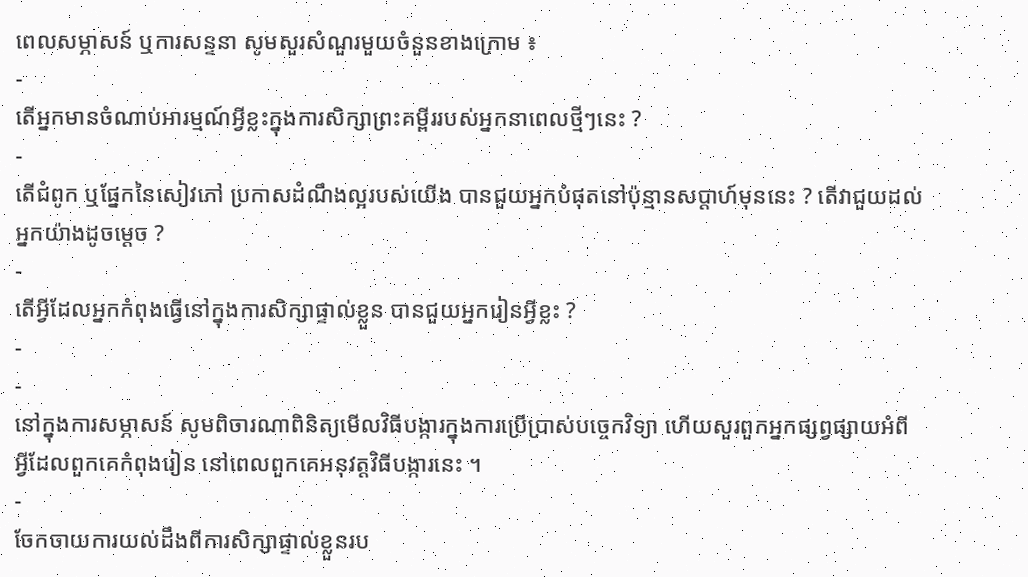ពេលសម្ភាសន៍ ឬការសន្ទនា សូមសួរសំណួរមួយចំនួនខាងក្រោម ៖
-
តើអ្នកមានចំណាប់អារម្មណ៍អ្វីខ្លះក្នុងការសិក្សាព្រះគម្ពីររបស់អ្នកនាពេលថ្មីៗនេះ ?
-
តើជំពូក ឬផ្នែកនៃសៀវភៅ ប្រកាសដំណឹងល្អរបស់យើង បានជួយអ្នកបំផុតនៅប៉ុន្មានសប្តាហ៍មុននេះ ? តើវាជួយដល់អ្នកយ៉ាងដូចម្ដេច ?
-
តើអ្វីដែលអ្នកកំពុងធ្វើនៅក្នុងការសិក្សាផ្ទាល់ខ្លួន បានជួយអ្នករៀនអ្វីខ្លះ ?
-
-
នៅក្នុងការសម្ភាសន៍ សូមពិចារណាពិនិត្យមើលវិធីបង្ការក្នុងការប្រើប្រាស់បច្ចេកវិទ្យា ហើយសួរពួកអ្នកផ្សព្វផ្សាយអំពីអ្វីដែលពួកគេកំពុងរៀន នៅពេលពួកគេអនុវត្តវិធីបង្ការនេះ ។
-
ចែកចាយការយល់ដឹងពីការសិក្សាផ្ទាល់ខ្លួនរប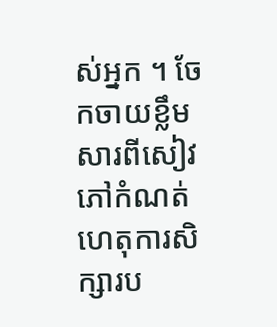ស់អ្នក ។ ចែកចាយខ្លឹមសារពីសៀវភៅកំណត់ហេតុការសិក្សារប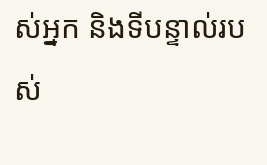ស់អ្នក និងទីបន្ទាល់របស់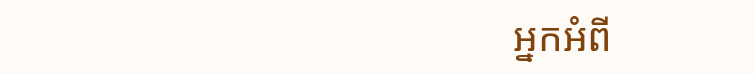អ្នកអំពី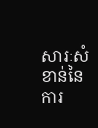សារៈសំខាន់នៃការ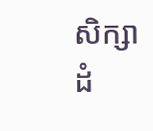សិក្សាដំ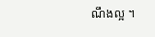ណឹងល្អ ។